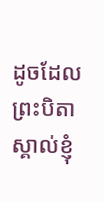ដូចដែលព្រះបិតាស្គាល់ខ្ញុំ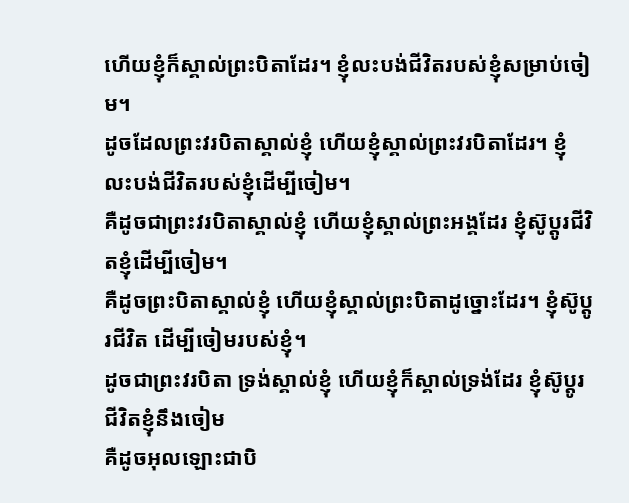ហើយខ្ញុំក៏ស្គាល់ព្រះបិតាដែរ។ ខ្ញុំលះបង់ជីវិតរបស់ខ្ញុំសម្រាប់ចៀម។
ដូចដែលព្រះវរបិតាស្គាល់ខ្ញុំ ហើយខ្ញុំស្គាល់ព្រះវរបិតាដែរ។ ខ្ញុំលះបង់ជីវិតរបស់ខ្ញុំដើម្បីចៀម។
គឺដូចជាព្រះវរបិតាស្គាល់ខ្ញុំ ហើយខ្ញុំស្គាល់ព្រះអង្គដែរ ខ្ញុំស៊ូប្តូរជីវិតខ្ញុំដើម្បីចៀម។
គឺដូចព្រះបិតាស្គាល់ខ្ញុំ ហើយខ្ញុំស្គាល់ព្រះបិតាដូច្នោះដែរ។ ខ្ញុំស៊ូប្ដូរជីវិត ដើម្បីចៀមរបស់ខ្ញុំ។
ដូចជាព្រះវរបិតា ទ្រង់ស្គាល់ខ្ញុំ ហើយខ្ញុំក៏ស្គាល់ទ្រង់ដែរ ខ្ញុំស៊ូប្តូរជីវិតខ្ញុំនឹងចៀម
គឺដូចអុលឡោះជាបិ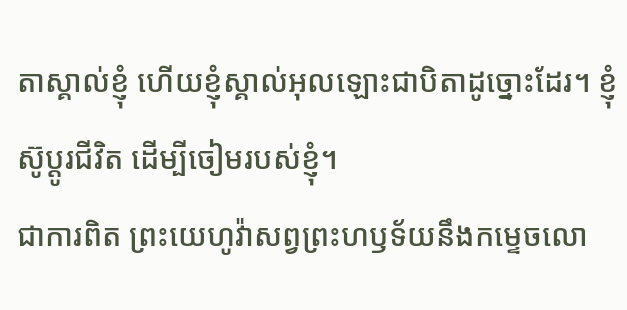តាស្គាល់ខ្ញុំ ហើយខ្ញុំស្គាល់អុលឡោះជាបិតាដូច្នោះដែរ។ ខ្ញុំស៊ូប្ដូរជីវិត ដើម្បីចៀមរបស់ខ្ញុំ។
ជាការពិត ព្រះយេហូវ៉ាសព្វព្រះហឫទ័យនឹងកម្ទេចលោ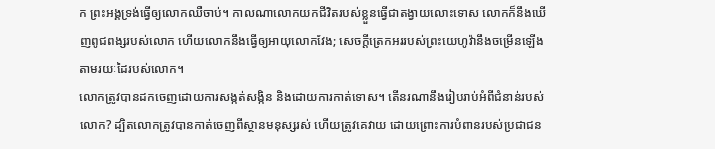ក ព្រះអង្គទ្រង់ធ្វើឲ្យលោកឈឺចាប់។ កាលណាលោកយកជីវិតរបស់ខ្លួនធ្វើជាតង្វាយលោះទោស លោកក៏នឹងឃើញពូជពង្សរបស់លោក ហើយលោកនឹងធ្វើឲ្យអាយុលោកវែង; សេចក្ដីត្រេកអររបស់ព្រះយេហូវ៉ានឹងចម្រើនឡើងតាមរយៈដៃរបស់លោក។
លោកត្រូវបានដកចេញដោយការសង្កត់សង្កិន និងដោយការកាត់ទោស។ តើនរណានឹងរៀបរាប់អំពីជំនាន់របស់លោក? ដ្បិតលោកត្រូវបានកាត់ចេញពីស្ថានមនុស្សរស់ ហើយត្រូវគេវាយ ដោយព្រោះការបំពានរបស់ប្រជាជន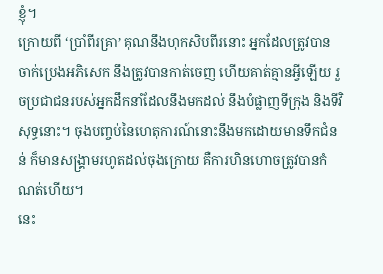ខ្ញុំ។
ក្រោយពី ‘ប្រាំពីរគ្រា’ គុណនឹងហុកសិបពីរនោះ អ្នកដែលត្រូវបានចាក់ប្រេងអភិសេក នឹងត្រូវបានកាត់ចេញ ហើយគាត់គ្មានអ្វីឡើយ រួចប្រជាជនរបស់អ្នកដឹកនាំដែលនឹងមកដល់ នឹងបំផ្លាញទីក្រុង និងទីវិសុទ្ធនោះ។ ចុងបញ្ចប់នៃហេតុការណ៍នោះនឹងមកដោយមានទឹកជំនន់ ក៏មានសង្គ្រាមរហូតដល់ចុងក្រោយ គឺការហិនហោចត្រូវបានកំណត់ហើយ។
នេះ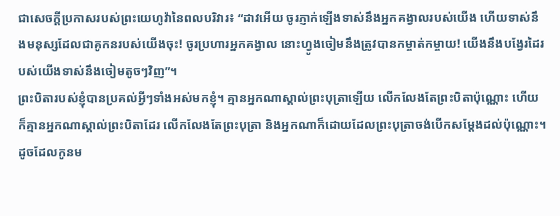ជាសេចក្ដីប្រកាសរបស់ព្រះយេហូវ៉ានៃពលបរិវារ៖ “ដាវអើយ ចូរភ្ញាក់ឡើងទាស់នឹងអ្នកគង្វាលរបស់យើង ហើយទាស់នឹងមនុស្សដែលជាគូកនរបស់យើងចុះ! ចូរប្រហារអ្នកគង្វាល នោះហ្វូងចៀមនឹងត្រូវបានកម្ចាត់កម្ចាយ! យើងនឹងបង្វែរដៃរបស់យើងទាស់នឹងចៀមតូចៗវិញ”។
ព្រះបិតារបស់ខ្ញុំបានប្រគល់អ្វីៗទាំងអស់មកខ្ញុំ។ គ្មានអ្នកណាស្គាល់ព្រះបុត្រាឡើយ លើកលែងតែព្រះបិតាប៉ុណ្ណោះ ហើយក៏គ្មានអ្នកណាស្គាល់ព្រះបិតាដែរ លើកលែងតែព្រះបុត្រា និងអ្នកណាក៏ដោយដែលព្រះបុត្រាចង់បើកសម្ដែងដល់ប៉ុណ្ណោះ។
ដូចដែលកូនម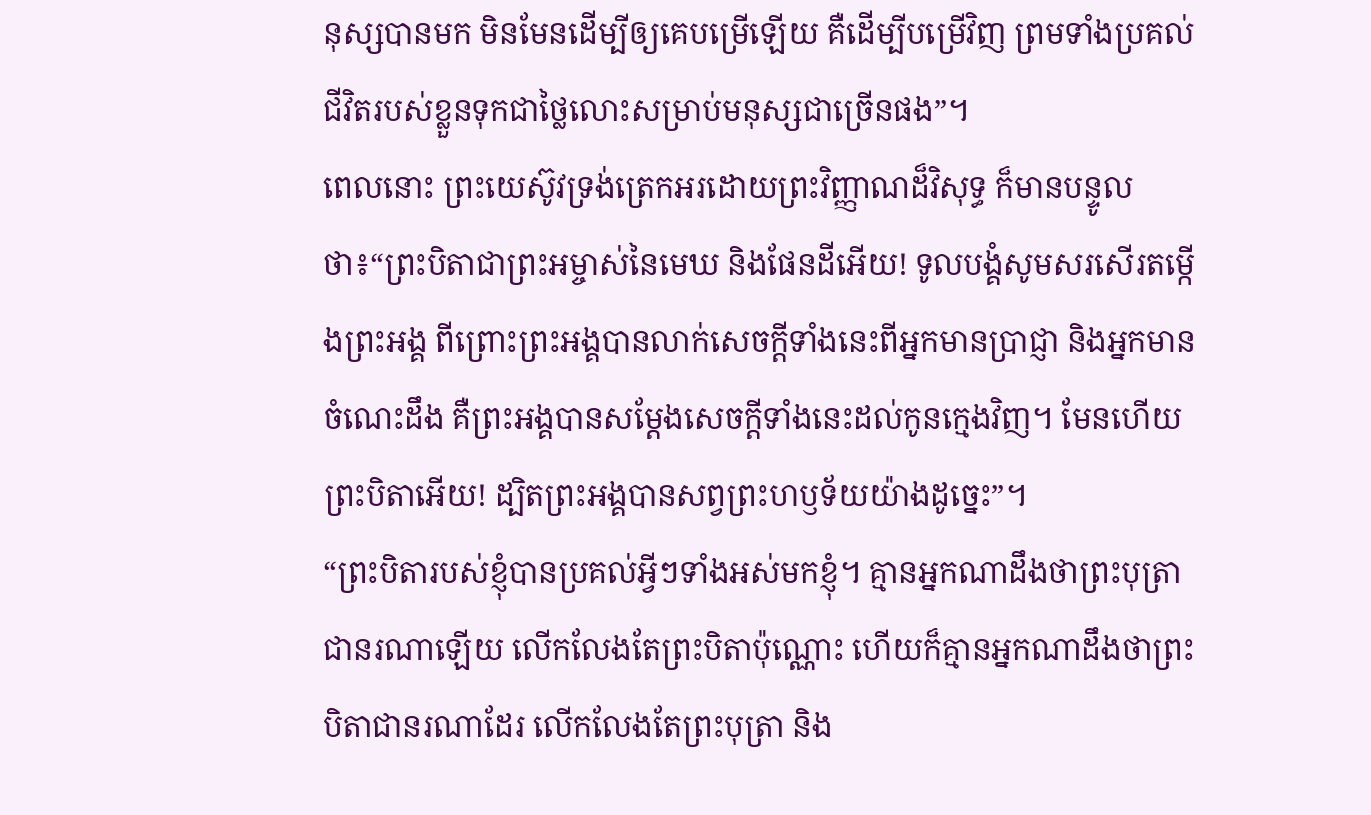នុស្សបានមក មិនមែនដើម្បីឲ្យគេបម្រើឡើយ គឺដើម្បីបម្រើវិញ ព្រមទាំងប្រគល់ជីវិតរបស់ខ្លួនទុកជាថ្លៃលោះសម្រាប់មនុស្សជាច្រើនផង”។
ពេលនោះ ព្រះយេស៊ូវទ្រង់ត្រេកអរដោយព្រះវិញ្ញាណដ៏វិសុទ្ធ ក៏មានបន្ទូលថា៖“ព្រះបិតាជាព្រះអម្ចាស់នៃមេឃ និងផែនដីអើយ! ទូលបង្គំសូមសរសើរតម្កើងព្រះអង្គ ពីព្រោះព្រះអង្គបានលាក់សេចក្ដីទាំងនេះពីអ្នកមានប្រាជ្ញា និងអ្នកមានចំណេះដឹង គឺព្រះអង្គបានសម្ដែងសេចក្ដីទាំងនេះដល់កូនក្មេងវិញ។ មែនហើយ ព្រះបិតាអើយ! ដ្បិតព្រះអង្គបានសព្វព្រះហឫទ័យយ៉ាងដូច្នេះ”។
“ព្រះបិតារបស់ខ្ញុំបានប្រគល់អ្វីៗទាំងអស់មកខ្ញុំ។ គ្មានអ្នកណាដឹងថាព្រះបុត្រាជានរណាឡើយ លើកលែងតែព្រះបិតាប៉ុណ្ណោះ ហើយក៏គ្មានអ្នកណាដឹងថាព្រះបិតាជានរណាដែរ លើកលែងតែព្រះបុត្រា និង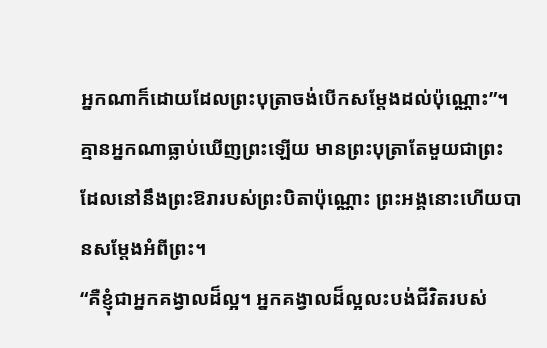អ្នកណាក៏ដោយដែលព្រះបុត្រាចង់បើកសម្ដែងដល់ប៉ុណ្ណោះ”។
គ្មានអ្នកណាធ្លាប់ឃើញព្រះឡើយ មានព្រះបុត្រាតែមួយជាព្រះ ដែលនៅនឹងព្រះឱរារបស់ព្រះបិតាប៉ុណ្ណោះ ព្រះអង្គនោះហើយបានសម្ដែងអំពីព្រះ។
“គឺខ្ញុំជាអ្នកគង្វាលដ៏ល្អ។ អ្នកគង្វាលដ៏ល្អលះបង់ជីវិតរបស់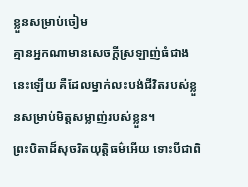ខ្លួនសម្រាប់ចៀម
គ្មានអ្នកណាមានសេចក្ដីស្រឡាញ់ធំជាងនេះឡើយ គឺដែលម្នាក់លះបង់ជីវិតរបស់ខ្លួនសម្រាប់មិត្តសម្លាញ់របស់ខ្លួន។
ព្រះបិតាដ៏សុចរិតយុត្តិធម៌អើយ ទោះបីជាពិ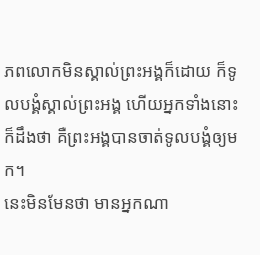ភពលោកមិនស្គាល់ព្រះអង្គក៏ដោយ ក៏ទូលបង្គំស្គាល់ព្រះអង្គ ហើយអ្នកទាំងនោះក៏ដឹងថា គឺព្រះអង្គបានចាត់ទូលបង្គំឲ្យមក។
នេះមិនមែនថា មានអ្នកណា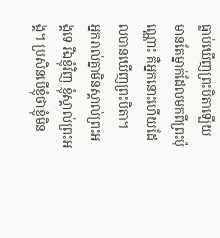ធ្លាប់ឃើញព្រះបិតាឡើយ មានតែម្នាក់ដែលមកពីព្រះប៉ុណ្ណោះ គឺអ្នកនោះហើយដែលបានឃើញព្រះបិតា។
អ្នករាល់គ្នាមិនស្គាល់ព្រះអង្គទេ រីឯខ្ញុំវិញ ខ្ញុំស្គាល់ព្រះអង្គ។ ប្រសិនបើខ្ញុំថាខ្ញុំមិន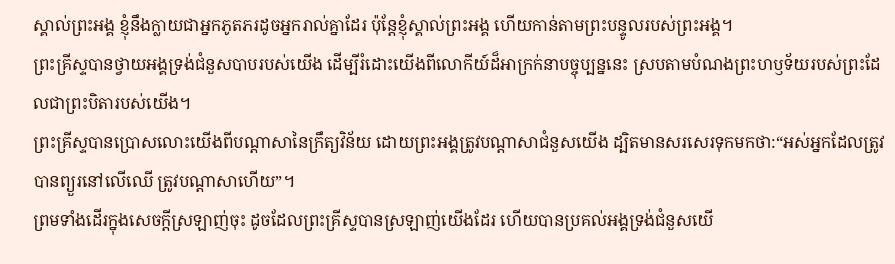ស្គាល់ព្រះអង្គ ខ្ញុំនឹងក្លាយជាអ្នកភូតភរដូចអ្នករាល់គ្នាដែរ ប៉ុន្តែខ្ញុំស្គាល់ព្រះអង្គ ហើយកាន់តាមព្រះបន្ទូលរបស់ព្រះអង្គ។
ព្រះគ្រីស្ទបានថ្វាយអង្គទ្រង់ជំនួសបាបរបស់យើង ដើម្បីរំដោះយើងពីលោកីយ៍ដ៏អាក្រក់នាបច្ចុប្បន្ននេះ ស្របតាមបំណងព្រះហឫទ័យរបស់ព្រះដែលជាព្រះបិតារបស់យើង។
ព្រះគ្រីស្ទបានប្រោសលោះយើងពីបណ្ដាសានៃក្រឹត្យវិន័យ ដោយព្រះអង្គត្រូវបណ្ដាសាជំនួសយើង ដ្បិតមានសរសេរទុកមកថា:“អស់អ្នកដែលត្រូវបានព្យួរនៅលើឈើ ត្រូវបណ្ដាសាហើយ”។
ព្រមទាំងដើរក្នុងសេចក្ដីស្រឡាញ់ចុះ ដូចដែលព្រះគ្រីស្ទបានស្រឡាញ់យើងដែរ ហើយបានប្រគល់អង្គទ្រង់ជំនួសយើ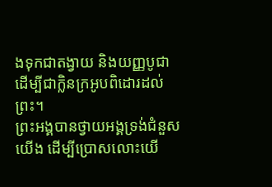ងទុកជាតង្វាយ និងយញ្ញបូជា ដើម្បីជាក្លិនក្រអូបពិដោរដល់ព្រះ។
ព្រះអង្គបានថ្វាយអង្គទ្រង់ជំនួសយើង ដើម្បីប្រោសលោះយើ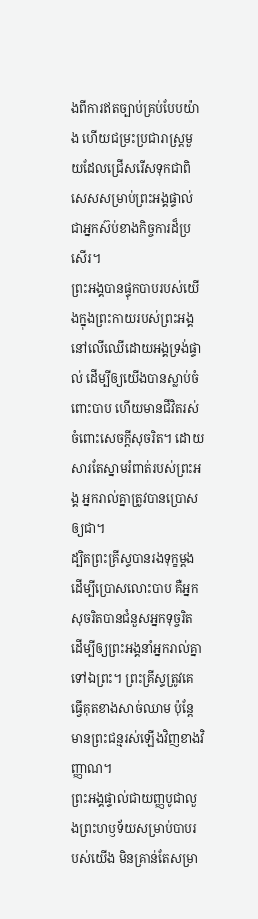ងពីការឥតច្បាប់គ្រប់បែបយ៉ាង ហើយជម្រះប្រជារាស្ត្រមួយដែលជ្រើសរើសទុកជាពិសេសសម្រាប់ព្រះអង្គផ្ទាល់ ជាអ្នកស៊ប់ខាងកិច្ចការដ៏ប្រសើរ។
ព្រះអង្គបានផ្ទុកបាបរបស់យើងក្នុងព្រះកាយរបស់ព្រះអង្គនៅលើឈើដោយអង្គទ្រង់ផ្ទាល់ ដើម្បីឲ្យយើងបានស្លាប់ចំពោះបាប ហើយមានជីវិតរស់ចំពោះសេចក្ដីសុចរិត។ ដោយសារតែស្នាមរំពាត់របស់ព្រះអង្គ អ្នករាល់គ្នាត្រូវបានប្រោសឲ្យជា។
ដ្បិតព្រះគ្រីស្ទបានរងទុក្ខម្ដងដើម្បីប្រោសលោះបាប គឺអ្នកសុចរិតបានជំនួសអ្នកទុច្ចរិត ដើម្បីឲ្យព្រះអង្គនាំអ្នករាល់គ្នាទៅឯព្រះ។ ព្រះគ្រីស្ទត្រូវគេធ្វើគុតខាងសាច់ឈាម ប៉ុន្តែមានព្រះជន្មរស់ឡើងវិញខាងវិញ្ញាណ។
ព្រះអង្គផ្ទាល់ជាយញ្ញបូជាលួងព្រះហឫទ័យសម្រាប់បាបរបស់យើង មិនគ្រាន់តែសម្រា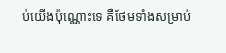ប់យើងប៉ុណ្ណោះទេ គឺថែមទាំងសម្រាប់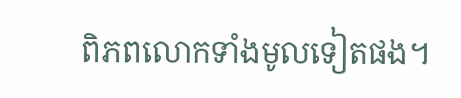ពិភពលោកទាំងមូលទៀតផង។